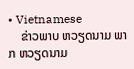• Vietnamese
    ຂ່າວພາບ ຫວຽດນາມ ພາກ ຫວຽດນາມ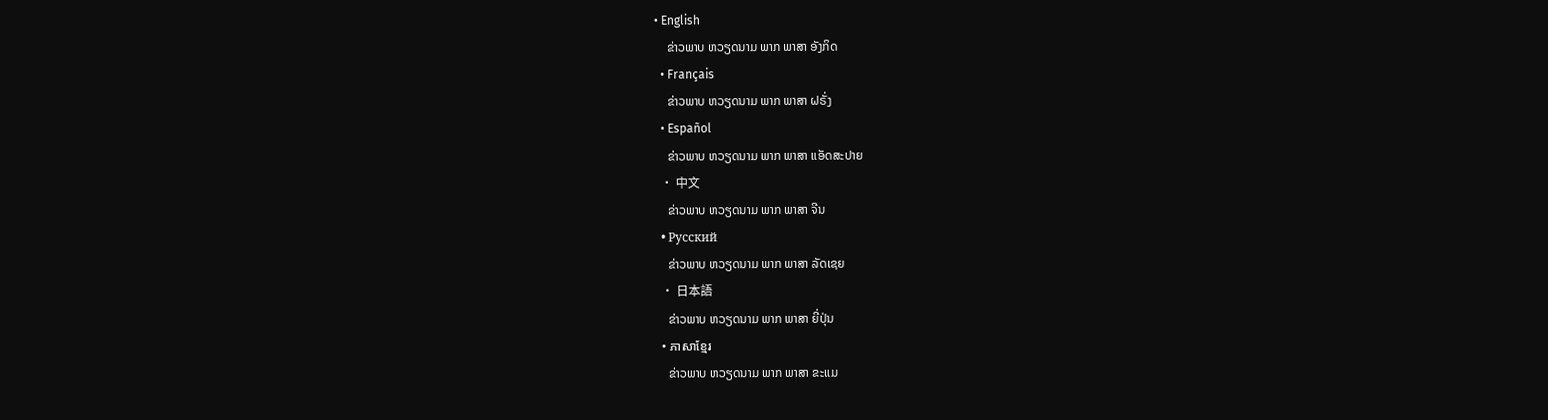• English
    ຂ່າວພາບ ຫວຽດນາມ ພາກ ພາສາ ອັງກິດ
  • Français
    ຂ່າວພາບ ຫວຽດນາມ ພາກ ພາສາ ຝຣັ່ງ
  • Español
    ຂ່າວພາບ ຫວຽດນາມ ພາກ ພາສາ ແອັດສະປາຍ
  • 中文
    ຂ່າວພາບ ຫວຽດນາມ ພາກ ພາສາ ຈີນ
  • Русский
    ຂ່າວພາບ ຫວຽດນາມ ພາກ ພາສາ ລັດເຊຍ
  • 日本語
    ຂ່າວພາບ ຫວຽດນາມ ພາກ ພາສາ ຍີ່ປຸ່ນ
  • ភាសាខ្មែរ
    ຂ່າວພາບ ຫວຽດນາມ ພາກ ພາສາ ຂະແມ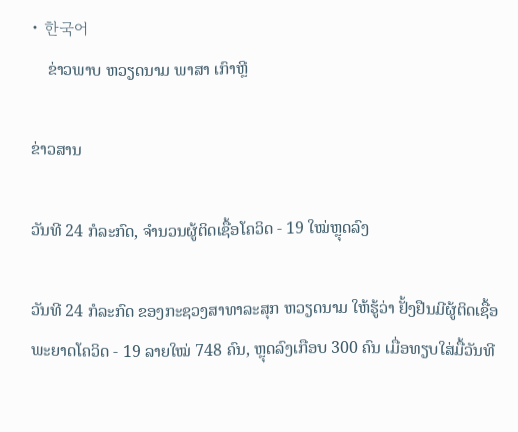• 한국어
    ຂ່າວພາບ ຫວຽດນາມ ພາສາ ເກົາຫຼີ

ຂ່າວສານ

ວັນທີ 24 ກໍລະກົດ, ຈຳນວນຜູ້ຕິດເຊື້ອໂຄວິດ - 19 ໃໝ່ຫຼຸດລົງ

ວັນທີ 24 ກໍລະກົດ ຂອງກະຊວງສາທາລະສຸກ ຫວຽດນາມ ໃຫ້ຮູ້ວ່າ ຢັ້ງຢືນມີຜູ້ຕິດເຊື້ອພະຍາດໂຄວິດ - 19 ລາຍໃໝ່ 748 ຄົນ, ຫຼຸດລົງເກືອບ 300 ຄົນ ເມື່ອທຽບໃສ່ມື້ວັນທີ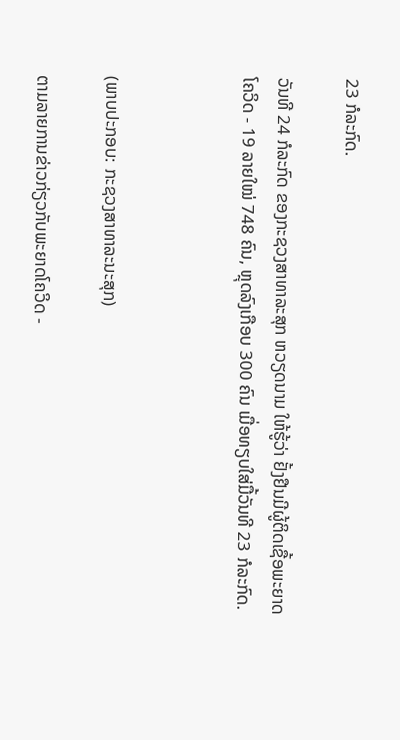23 ກໍລະກົດ.

ວັນທີ 24 ກໍລະກົດ ຂອງກະຊວງສາທາລະສຸກ ຫວຽດນາມ ໃຫ້ຮູ້ວ່າ ຢັ້ງຢືນມີຜູ້ຕິດເຊື້ອພະຍາດໂຄວິດ - 19 ລາຍໃໝ່ 748 ຄົນ, ຫຼຸດລົງເກືອບ 300 ຄົນ ເມື່ອທຽບໃສ່ມື້ວັນທີ 23 ກໍລະກົດ.



(ພາບປະກອບ: ກະຊວງສາທາລະນະສຸກ)

ຕາມລາຍການຂ່າວກ່ຽວກັບພະຍາດໂຄວິດ -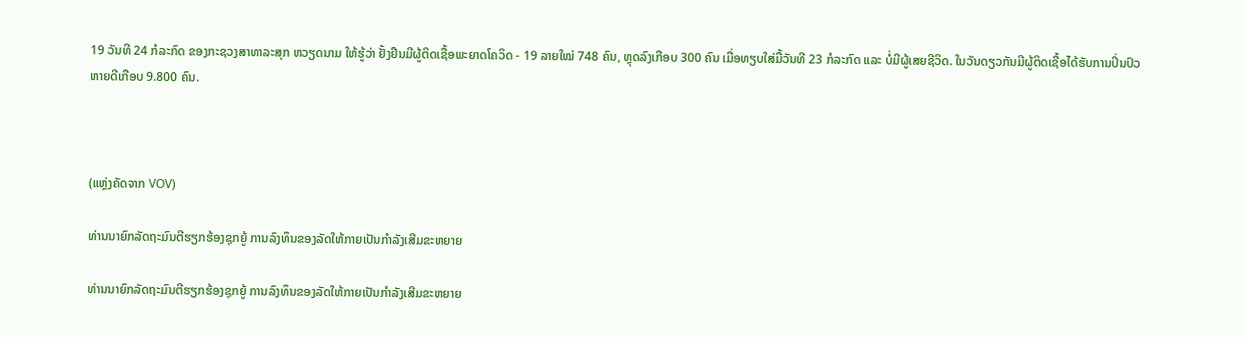19 ວັນທີ 24 ກໍລະກົດ ຂອງກະຊວງສາທາລະສຸກ ຫວຽດນາມ ໃຫ້ຮູ້ວ່າ ຢັ້ງຢືນມີຜູ້ຕິດເຊື້ອພະຍາດໂຄວິດ - 19 ລາຍໃໝ່ 748 ຄົນ, ຫຼຸດລົງເກືອບ 300 ຄົນ ເມື່ອທຽບໃສ່ມື້ວັນທີ 23 ກໍລະກົດ ແລະ ບໍ່ມີຜູ້ເສຍຊີວິດ. ໃນວັນດຽວກັນມີຜູ້ຕິດເຊື້ອໄດ້ຮັບການປິ່ນປົວຫາຍດີເກືອບ 9.800 ຄົນ.



(ແຫຼ່ງຄັດຈາກ VOV)

ທ່ານນາຍົກລັດຖະມົນຕີຮຽກຮ້ອງຊຸກຍູ້ ການລົງທຶນຂອງລັດໃຫ້ກາຍເປັນກຳລັງເສີມຂະຫຍາຍ

ທ່ານນາຍົກລັດຖະມົນຕີຮຽກຮ້ອງຊຸກຍູ້ ການລົງທຶນຂອງລັດໃຫ້ກາຍເປັນກຳລັງເສີມຂະຫຍາຍ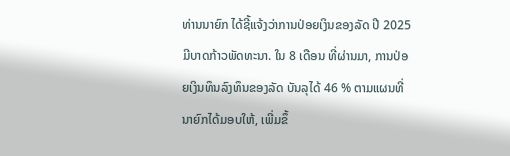ທ່ານນາຍົກ ໄດ້ຊີ້ແຈ້ງວ່າການປ່ອຍເງິນຂອງລັດ ປີ 2025 ມີບາດກ້າວພັດທະນາ. ໃນ 8 ເດືອນ ທີ່ຜ່ານມາ, ການປ່ອຍເງິນທຶນລົງທຶນຂອງລັດ ບັນລຸໄດ້ 46 % ຕາມແຜນທີ່ນາຍົກໄດ້ມອບໃຫ້, ເພີ່ມຂຶ້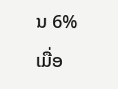ນ 6% ເມື່ອ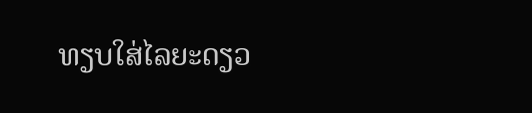ທຽບໃສ່ໄລຍະດຽວ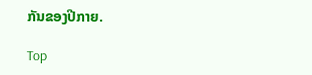ກັນຂອງປີກາຍ.

Top